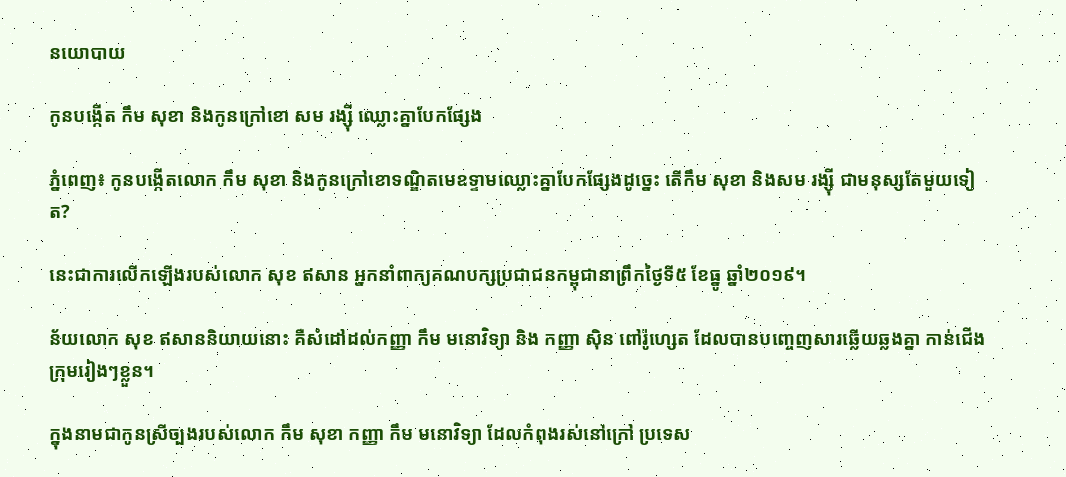នយោបាយ

កូនបង្កើត កឹម សុខា និងកូនក្រៅខោ សម រង្ស៊ី ឈ្លោះគ្នាបែកផ្សែង

ភ្នំពេញ៖ កូនបង្កេីតលោក កឹម សុខា និងកូនក្រៅខោទណ្ឌិតមេឧទ្ទាមឈ្លោះគ្នាបែកផ្សែងដូច្នេះ តើកឹម សុខា និងសម រង្ស៊ី ជាមនុស្សតែមួយទៀត?

នេះជាការលើកឡើងរបស់លោក សុខ ឥសាន អ្នកនាំពាក្យគណបក្សប្រជាជនកម្ពុជានាព្រឹកថ្ងៃទី៥ ខែធ្នូ ឆ្នាំ២០១៩។

ន័យលោក សុខ ឥសាននិយាយនោះ គឺសំដៅដល់កញ្ញា កឹម មនោវិទ្យា និង កញ្ញា ស៊ិន ពៅរ៉ូហ្សេត ដែលបានបញ្ចេញសារឆ្លើយឆ្លងគ្នា កាន់ជើងក្រុមរៀងៗខ្លួន។

ក្នុងនាមជាកូនស្រីច្បងរបស់លោក កឹម សុខា កញ្ញា កឹម មនោវិទ្យា ដែលកំពុងរស់នៅក្រៅ ប្រទេស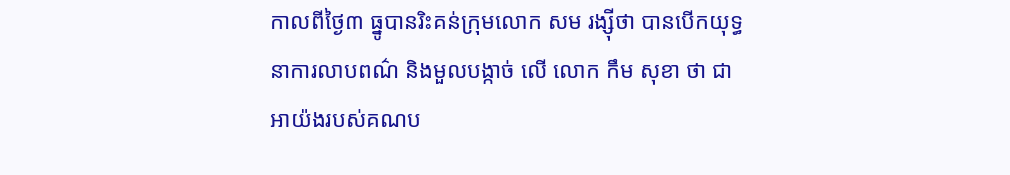កាលពីថ្ងៃ៣ ធ្នូបានរិះគន់ក្រុមលោក សម រង្ស៊ីថា បានបើកយុទ្ធនាការលាបពណ៌ និងមួលបង្កាច់ លើ លោក កឹម សុខា ថា ជាអាយ៉ងរបស់គណប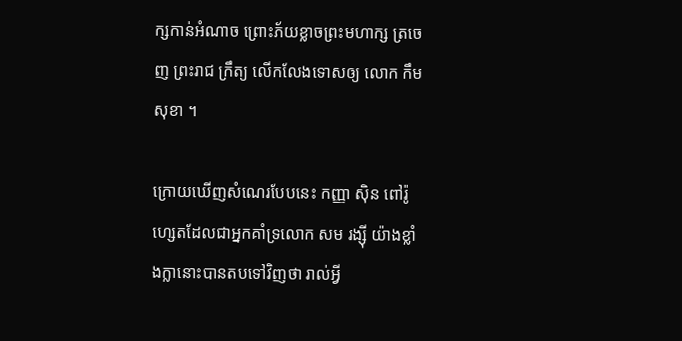ក្សកាន់អំណាច ព្រោះភ័យខ្លាចព្រះមហាក្ស ត្រចេញ ព្រះរាជ ក្រឹត្យ លើកលែងទោសឲ្យ លោក កឹម សុខា ។

ក្រោយឃើញសំណេរបែបនេះ កញ្ញា ស៊ិន ពៅរ៉ូហ្សេតដែលជាអ្នកគាំទ្រលោក សម រង្ស៊ី យ៉ាងខ្លាំងក្លានោះបានតបទៅវិញថា រាល់អ្វី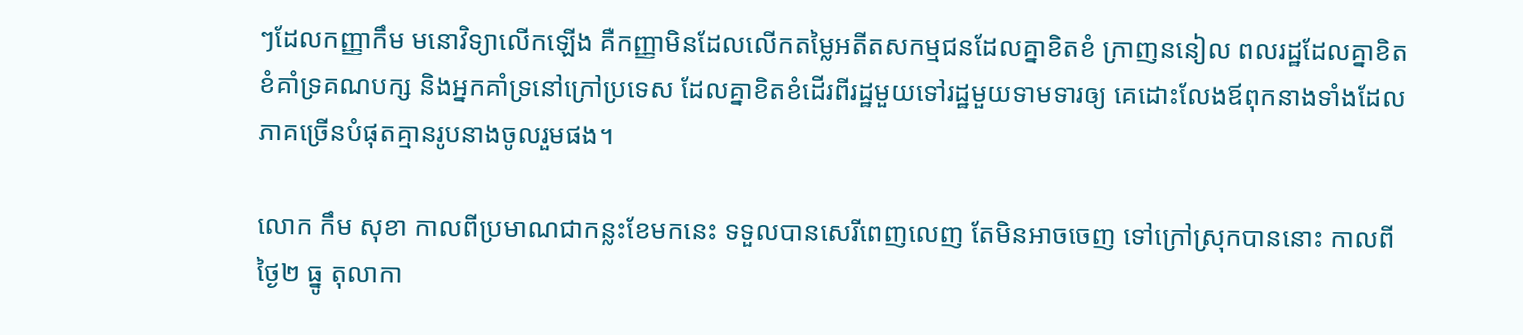ៗដែលកញ្ញាកឹម មនោវិទ្យាលើកឡើង គឺកញ្ញាមិនដែលលើកតម្លៃអតីតសកម្មជនដែលគ្នាខិតខំ ក្រាញននៀល ពលរដ្ឋដែលគ្នាខិតខំគាំទ្រគណបក្ស និងអ្នកគាំទ្រនៅក្រៅប្រទេស ដែលគ្នាខិតខំដើរពីរដ្ឋមួយទៅរដ្ឋមួយទាមទារឲ្យ គេដោះលែងឪពុកនាងទាំងដែលភាគច្រើនបំផុតគ្មានរូបនាងចូលរួមផង។

លោក កឹម សុខា កាលពីប្រមាណជាកន្លះខែមកនេះ ទទួលបានសេរីពេញលេញ តែមិនអាចចេញ ទៅក្រៅស្រុកបាននោះ កាលពីថ្ងៃ២ ធ្នូ តុលាកា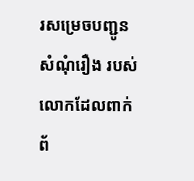រសម្រេចបញ្ជូនសំណុំរឿង របស់លោកដែលពាក់ ព័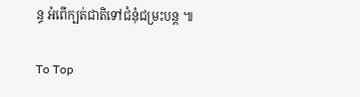ន្ធ អំពើក្បត់ជាតិទៅជំនុំជម្រះបន្ត ៕

To Top